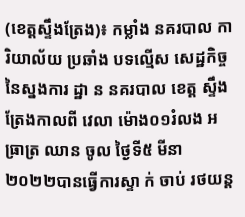(ខេត្តស្ទឹងត្រែង)៖ កម្លាំង នគរបាល ការិយាល័យ ប្រឆាំង បទល្មើស សេដ្ឋកិច្ច នៃស្នងការ ដ្ឋា ន នគរបាល ខេត្ត ស្ទឹងត្រែងកាលពី វេលា ម៉ោង០១រំលង អធ្រាត្រ ឈាន ចូល ថ្ងៃទី៥ មីនា ២០២២បានធ្វើការស្ទា ក់ ចាប់ រថយន្ត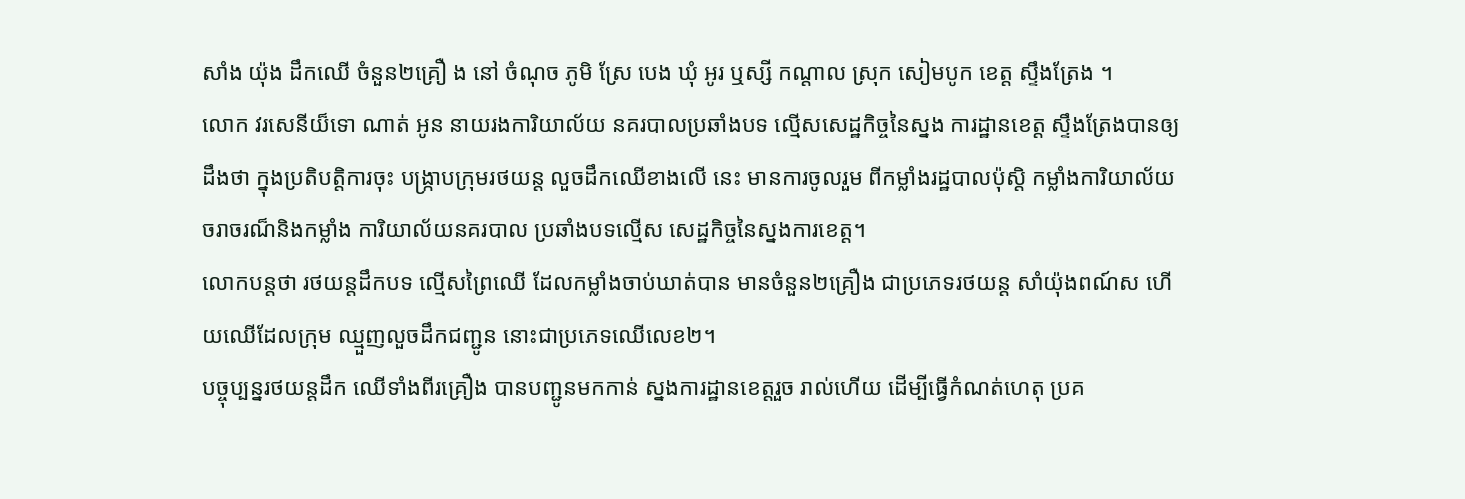សាំង យ៉ុង ដឹកឈើ ចំនួន២គ្រឿ ង នៅ ចំណុច ភូមិ ស្រែ បេង ឃុំ អូរ ឬស្សី កណ្ដាល ស្រុក សៀមបូក ខេត្ត ស្ទឹងត្រែង ។
លោក វរសេនីយ៏ទោ ណាត់ អូន នាយរងការិយាល័យ នគរបាលប្រឆាំងបទ ល្មើសសេដ្ឋកិច្ចនៃស្នង ការដ្ឋានខេត្ត ស្ទឹងត្រែងបានឲ្យដឹងថា ក្នុងប្រតិបត្តិការចុះ បង្ក្រាបក្រុមរថយន្ដ លួចដឹកឈើខាងលើ នេះ មានការចូលរួម ពីកម្លាំងរដ្ឋបាលប៉ុស្តិ កម្លាំងការិយាល័យ ចរាចរណ៏និងកម្លាំង ការិយាល័យនគរបាល ប្រឆាំងបទល្មើស សេដ្ឋកិច្ចនៃស្នងការខេត្ត។
លោកបន្តថា រថយន្តដឹកបទ ល្មើសព្រៃឈើ ដែលកម្លាំងចាប់ឃាត់បាន មានចំនួន២គ្រឿង ជាប្រភេទរថយន្ដ សាំយ៉ុងពណ៍ស ហើយឈើដែលក្រុម ឈ្មួញលួចដឹកជញ្ជូន នោះជាប្រភេទឈើលេខ២។
បច្ចុប្បន្នរថយន្ដដឹក ឈើទាំងពីរគ្រឿង បានបញ្ជូនមកកាន់ ស្នងការដ្ឋានខេត្តរួច រាល់ហើយ ដើម្បីធ្វើកំណត់ហេតុ ប្រគ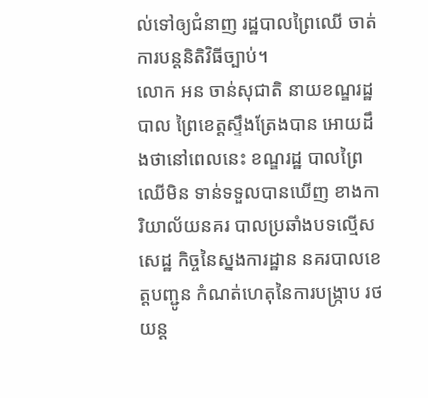ល់ទៅឲ្យជំនាញ រដ្ឋបាលព្រៃឈើ ចាត់ការបន្តនិតិវិធីច្បាប់។
លោក អន ចាន់សុជាតិ នាយខណ្ឌរដ្ឋបាល ព្រៃខេត្តស្ទឹងត្រែងបាន អោយដឹងថានៅពេលនេះ ខណ្ឌរដ្ឋ បាលព្រៃឈើមិន ទាន់ទទួលបានឃើញ ខាងការិយាល័យនគរ បាលប្រឆាំងបទល្មើសសេដ្ឋ កិច្ចនៃស្នងការដ្ឋាន នគរបាលខេត្តបញ្ជូន កំណត់ហេតុនៃការបង្ក្រាប រថយន្ដ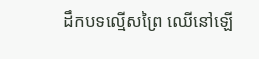ដឹកបទល្មើសព្រៃ ឈើនៅឡើ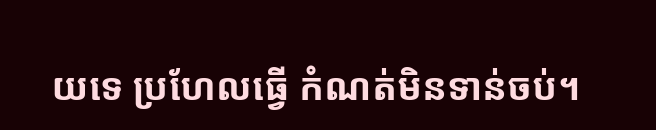យទេ ប្រហែលធ្វើ កំណត់មិនទាន់ចប់។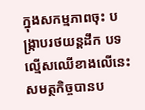ក្នុងសកម្មភាពចុះ បង្ក្រាបរថយន្ដដឹក បទល្មើសឈើខាងលើនេះ សមត្ថកិច្ចបានប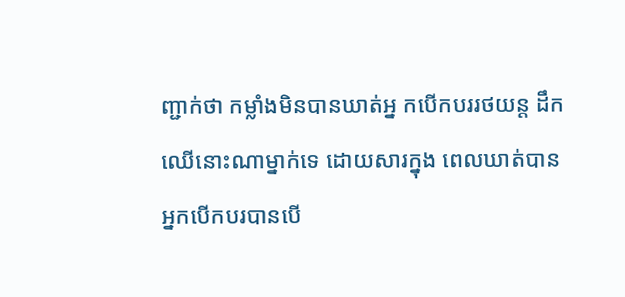ញ្ជាក់ថា កម្លាំងមិនបានឃាត់អ្ន កបើកបររថយន្ដ ដឹកឈើនោះណាម្នាក់ទេ ដោយសារក្នុង ពេលឃាត់បាន អ្នកបើកបរបានបើ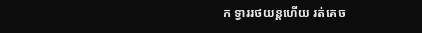ក ទ្វាររថយន្ដហើយ រត់គេច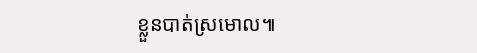ខ្លួនបាត់ស្រមោល៕